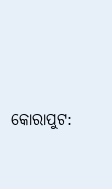କୋରାପୁଟ: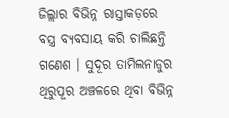ଜିଲ୍ଲାର ବିଭିନ୍ନ ରାସ୍ତାକଡ଼ରେ ବସ୍ତ୍ର ବ୍ୟବସାୟ କରି ଚାଲିଛନ୍ତି ଗଣେଶ । ସୁଦୂର ତାମିଲନାଡୁର ଥିରୁପୂର ଅଞ୍ଚଳରେ ଥିବା ବିଭିନ୍ନ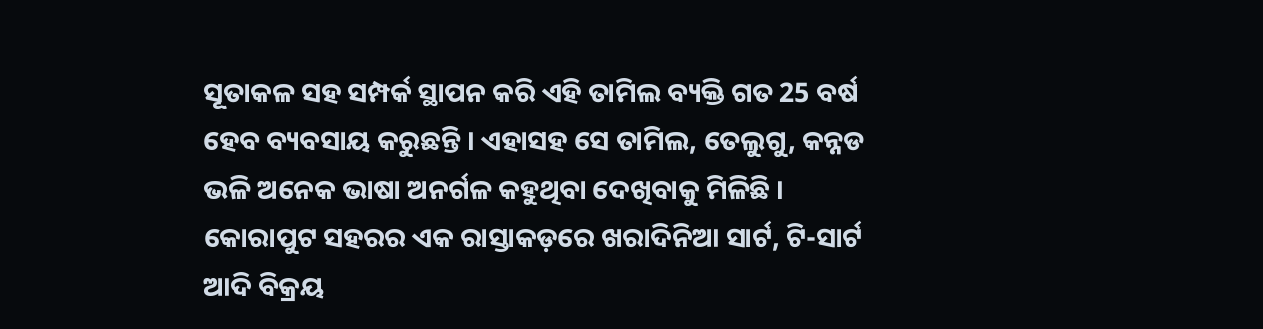ସୂତାକଳ ସହ ସମ୍ପର୍କ ସ୍ଥାପନ କରି ଏହି ତାମିଲ ବ୍ୟକ୍ତି ଗତ 25 ବର୍ଷ ହେବ ବ୍ୟବସାୟ କରୁଛନ୍ତି । ଏହାସହ ସେ ତାମିଲ, ତେଲୁଗୁ, କନ୍ନଡ ଭଳି ଅନେକ ଭାଷା ଅନର୍ଗଳ କହୁଥିବା ଦେଖିବାକୁ ମିଳିଛି ।
କୋରାପୁଟ ସହରର ଏକ ରାସ୍ତାକଡ଼ରେ ଖରାଦିନିଆ ସାର୍ଟ, ଟି-ସାର୍ଟ ଆଦି ବିକ୍ରୟ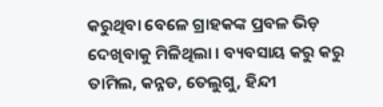କରୁଥିବା ବେଳେ ଗ୍ରାହକଙ୍କ ପ୍ରବଳ ଭିଡ଼ ଦେଖିବାକୁ ମିଳିଥିଲା । ବ୍ୟବସାୟ କରୁ କରୁ ତାମିଲ, କନ୍ନଡ, ତେଲୁଗୁ, ହିନ୍ଦୀ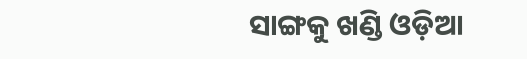ସାଙ୍ଗକୁ ଖଣ୍ଡି ଓଡ଼ିଆ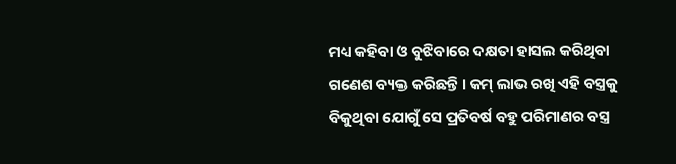ମଧ୍ୟ କହିବା ଓ ବୁଝିବାରେ ଦକ୍ଷତା ହାସଲ କରିଥିବା ଗଣେଶ ବ୍ୟକ୍ତ କରିଛନ୍ତି । କମ୍ ଲାଭ ରଖି ଏହି ବସ୍ତ୍ରକୁ ବିକୁଥିବା ଯୋଗୁଁ ସେ ପ୍ରତିବର୍ଷ ବହୁ ପରିମାଣର ବସ୍ତ୍ର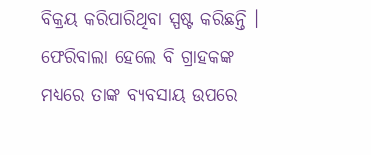ବିକ୍ରୟ କରିପାରିଥିବା ସ୍ପଷ୍ଟ କରିଛନ୍ତି । ଫେରିବାଲା ହେଲେ ବି ଗ୍ରାହକଙ୍କ ମଧ୍ୟରେ ତାଙ୍କ ବ୍ୟବସାୟ ଉପରେ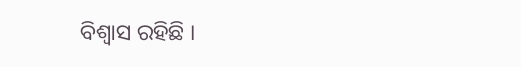ବିଶ୍ବାସ ରହିଛି ।